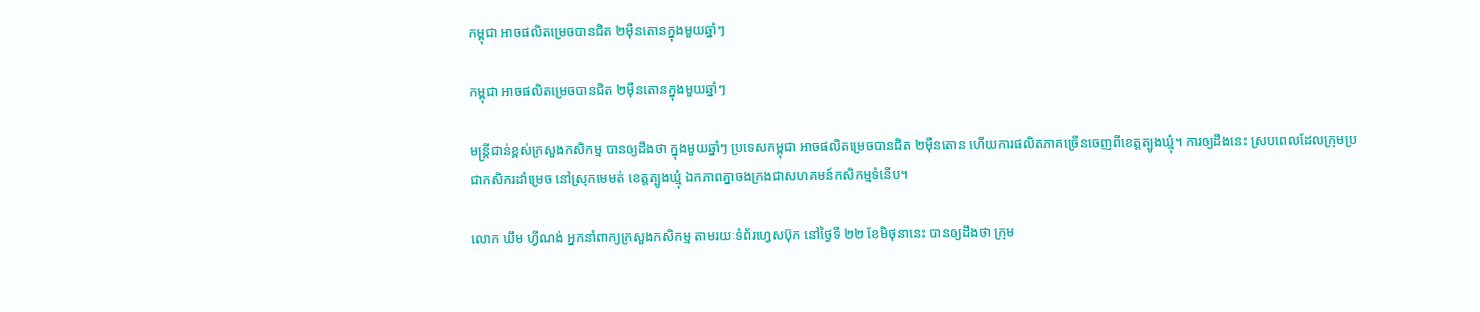កម្ពុជា អាចផលិតម្រេចបានជិត ២ម៉ឺនតោនក្នុងមួយឆ្នាំៗ

កម្ពុជា អាចផលិតម្រេចបានជិត ២ម៉ឺនតោនក្នុងមួយឆ្នាំៗ

មន្ត្រីជាន់ខ្ពស់ក្រសួងកសិកម្ម បានឲ្យដឹងថា ក្នុងមួយឆ្នាំៗ ប្រទេសកម្ពុជា អាចផលិតម្រេចបានជិត ២ម៉ឺនតោន ហើយការផលិតភាគច្រើនចេញពីខេត្តត្បូងឃ្មុំ។ ការឲ្យដឹងនេះ ស្របពេលដែលក្រុមប្រជាកសិករដាំម្រេច នៅស្រុកមេមត់ ខេត្តត្បូងឃ្មុំ ឯកភាពគ្នាចងក្រងជាសហគមន៍កសិកម្មទំនើប។

លោក ឃឹម ហ្វីណង់ អ្នកនាំពាក្យក្រសួងកសិកម្ម តាមរយៈទំព័រហ្វេសប៊ុក នៅថ្ងៃទី ២២ ខែមិថុនានេះ បានឲ្យដឹងថា ក្រុម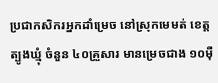ប្រជាកសិករអ្នកដាំម្រេច នៅស្រុកមេមត់ ខេត្តត្បូងឃ្មុំ ចំនួន ៤០គ្រួសារ មានម្រេចជាង ១០ម៉ឺ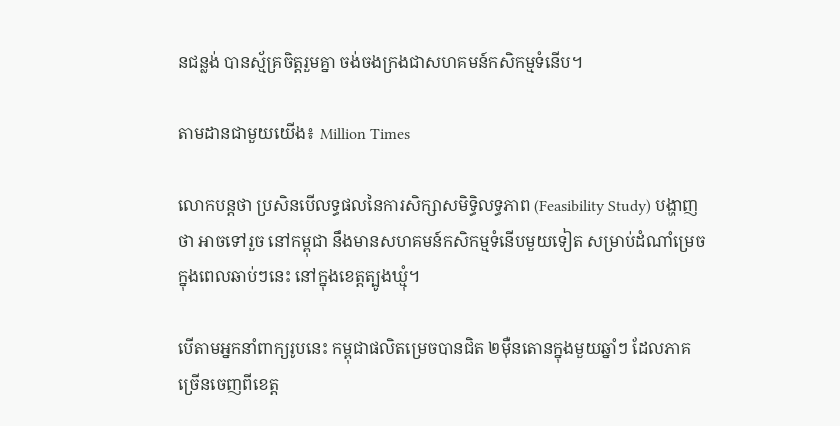នជន្លង់ បានស្ម័គ្រចិត្តរួមគ្នា ចង់ចងក្រងជាសហគមន៍កសិកម្មទំនើប។

តាមដានជាមួយយើង៖ Million Times

លោកបន្តថា ប្រសិនបើលទ្ធផលនៃការសិក្សាសមិទ្ធិលទ្ធភាព (Feasibility Study) បង្ហាញថា អាចទៅរួច នៅកម្ពុជា នឹងមានសហគមន៍កសិកម្មទំនើបមួយទៀត សម្រាប់ដំណាំម្រេចក្នុងពេលឆាប់ៗនេះ នៅក្នុងខេត្តត្បូងឃ្មុំ។

បើតាមអ្នកនាំពាក្យរូបនេះ កម្ពុជាផលិតម្រេចបានជិត ២ម៉ឺនតោនក្នុងមួយឆ្នាំៗ ដែលភាគច្រើនចេញពីខេត្ត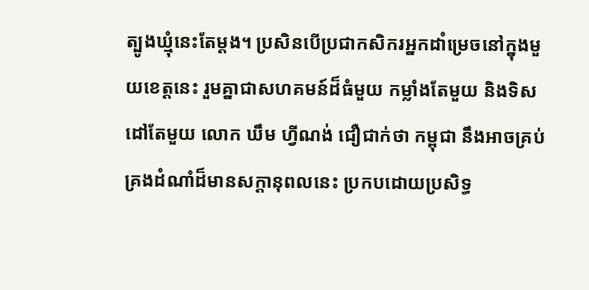ត្បូងឃ្មុំនេះតែម្តង។ ប្រសិនបើប្រជាកសិករអ្នកដាំម្រេចនៅក្នុងមួយខេត្តនេះ រួមគ្នាជាសហគមន៍ដ៏ធំមួយ កម្លាំងតែមួយ និងទិសដៅតែមួយ លោក ឃឹម ហ្វីណង់ ជឿជាក់ថា កម្ពុជា នឹងអាចគ្រប់គ្រងដំណាំដ៏មានសក្តានុពលនេះ ប្រកបដោយប្រសិទ្ធ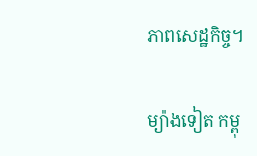ភាពសេដ្ឋកិច្ច។

ម្យ៉ាងទៀត កម្ពុ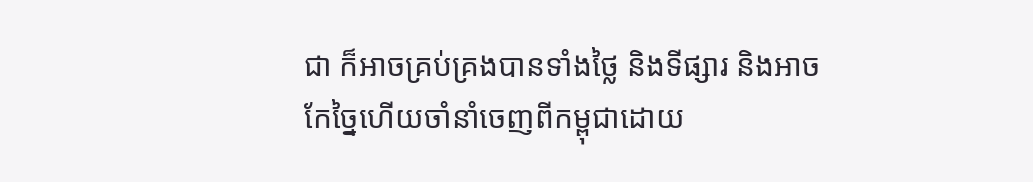ជា ក៏អាចគ្រប់គ្រងបានទាំងថ្លៃ និងទីផ្សារ និងអាចកែច្នៃហើយចាំនាំចេញពីកម្ពុជាដោយ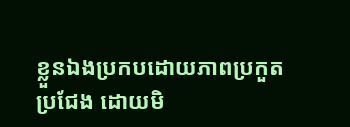ខ្លួនឯងប្រកបដោយភាពប្រកួតប្រជែង ដោយមិ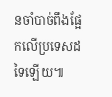នចាំបាច់ពឹងផ្អែកលើប្រទេសដទៃឡើយ៕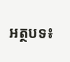អត្ថបទ៖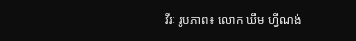វីរៈ រូបភាព៖ លោក ឃឹម ហ្វីណង់